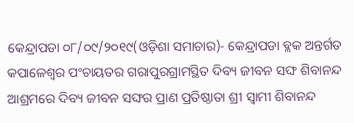କେନ୍ଦ୍ରାପଡା ୦୮/୦୯/୨୦୧୯(ଓଡ଼ିଶା ସମାଚାର)- କେନ୍ଦ୍ରାପଡା ବ୍ଲକ ଅନ୍ତର୍ଗତ କପାଳେଶ୍ୱର ପଂଚାୟତର ଗରାପୁରଗ୍ରାମସ୍ଥିତ ଦିବ୍ୟ ଜୀବନ ସଙ୍ଘ ଶିବାନନ୍ଦ ଆଶ୍ରମରେ ଦିବ୍ୟ ଜୀବନ ସଙ୍ଘର ପ୍ରାଣ ପ୍ରତିଷ୍ଠାତା ଶ୍ରୀ ସ୍ୱାମୀ ଶିବାନନ୍ଦ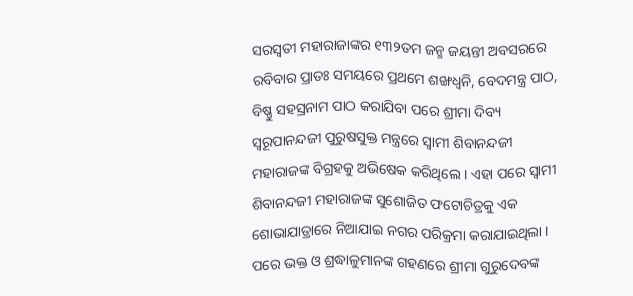ସରସ୍ୱତୀ ମହାରାଜାଙ୍କର ୧୩୨ତମ ଜନ୍ମ ଜୟନ୍ତୀ ଅବସରରେ ରବିବାର ପ୍ରାତଃ ସମୟରେ ପ୍ରଥମେ ଶଙ୍ଖଧ୍ୱନି, ବେଦମନ୍ତ୍ର ପାଠ, ବିଷ୍ଣୁ ସହସ୍ରନାମ ପାଠ କରାଯିବା ପରେ ଶ୍ରୀମା ଦିବ୍ୟ ସ୍ୱରୂପାନନ୍ଦଜୀ ପୁରୁଷସୁକ୍ତ ମନ୍ତ୍ରରେ ସ୍ୱାମୀ ଶିବାନନ୍ଦଜୀ ମହାରାଜଙ୍କ ବିଗ୍ରହକୁ ଅଭିଷେକ କରିଥିଲେ । ଏହା ପରେ ସ୍ୱାମୀ ଶିବାନନ୍ଦଜୀ ମହାରାଜଙ୍କ ସୁଶୋଜିତ ଫଟୋଚିତ୍ରକୁ ଏକ ଶୋଭାଯାତ୍ରାରେ ନିଆଯାଇ ନଗର ପରିକ୍ରମା କରାଯାଇଥିଲା । ପରେ ଭକ୍ତ ଓ ଶ୍ରଦ୍ଧାଳୁମାନଙ୍କ ଗହଣରେ ଶ୍ରୀମା ଗୁରୁଦେବଙ୍କ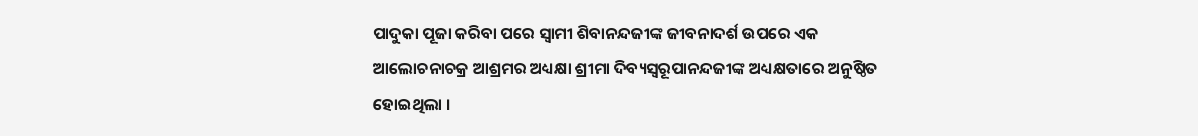ପାଦୁକା ପୂଜା କରିବା ପରେ ସ୍ୱାମୀ ଶିବାନନ୍ଦଜୀଙ୍କ ଜୀବନାଦର୍ଶ ଉପରେ ଏକ ଆଲୋଚନାଚକ୍ର ଆଶ୍ରମର ଅଧ୍ୟକ୍ଷା ଶ୍ରୀମା ଦିବ୍ୟସ୍ୱରୂପାନନ୍ଦଜୀଙ୍କ ଅଧ୍ୟକ୍ଷତାରେ ଅନୁଷ୍ଠିତ ହୋଇଥିଲା ।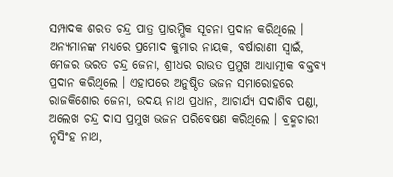ସମ୍ପାଦକ ଶରତ ଚନ୍ଦ୍ର ପାତ୍ର ପ୍ରାରମ୍ଭିକ ସୂଚନା ପ୍ରଦାନ କରିଥିଲେ । ଅନ୍ୟମାନଙ୍କ ମଧ୍ୟରେ ପ୍ରମୋଦ କୁମାର ନାୟକ, ବର୍ଷାରାଣୀ ସ୍ୱାଇଁ, ମେଜର ଭରତ ଚନ୍ଦ୍ର ଜେନା, ଶ୍ରୀଧର ରାଉତ ପ୍ରମୁଖ ଆଧ୍ୟାତ୍ମୀକ ବକ୍ତବ୍ୟ ପ୍ରଦାନ କରିଥିଲେ । ଏହାପରେ ଅନୁଷ୍ଠିତ ଭଜନ ସମାରୋହରେ ରାଜକିଶୋର ଜେନା, ଉଦୟ ନାଥ ପ୍ରଧାନ, ଆଚାର୍ଯ୍ୟ ସଦାଶିବ ପଣ୍ଡା, ଅଲେଖ ଚନ୍ଦ୍ର ଦାସ ପ୍ରମୁଖ ଭଜନ ପରିବେଷଣ କରିଥିଲେ । ବ୍ରହ୍ମଚାରୀ ନୃସିଂହ ନାଥ,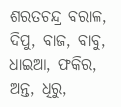ଶରତଚନ୍ଦ୍ର ବରାଳ, ଦିପୁ, ବାଜ, ବାବୁ, ଧାଇଆ, ଫକିର, ଅନ୍ତ, ଧିରୁ,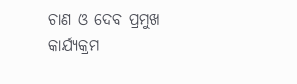ଚାଣ ଓ ଦେବ ପ୍ରମୁଖ କାର୍ଯ୍ୟକ୍ରମ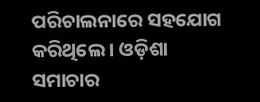ପରିଚାଲନାରେ ସହଯୋଗ କରିଥିଲେ । ଓଡ଼ିଶା ସମାଚାର